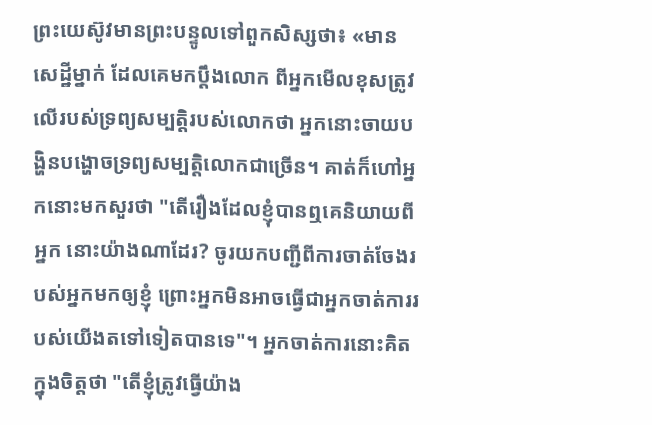ព្រះយេស៊ូវមានព្រះបន្ទូលទៅពួកសិស្សថា៖ «មានសេដ្ឋីម្នាក់ ដែលគេមកប្តឹងលោក ពីអ្នកមើលខុសត្រូវលើរបស់ទ្រព្យសម្បត្តិរបស់លោកថា អ្នកនោះចាយបង្ហិនបង្ហោចទ្រព្យសម្បត្តិលោកជាច្រើន។ គាត់ក៏ហៅអ្នកនោះមកសួរថា "តើរឿងដែលខ្ញុំបានឮគេនិយាយពីអ្នក នោះយ៉ាងណាដែរ? ចូរយកបញ្ជីពីការចាត់ចែងរបស់អ្នកមកឲ្យខ្ញុំ ព្រោះអ្នកមិនអាចធ្វើជាអ្នកចាត់ការរបស់យើងតទៅទៀតបានទេ"។ អ្នកចាត់ការនោះគិតក្នុងចិត្តថា "តើខ្ញុំត្រូវធ្វើយ៉ាង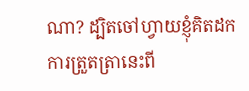ណា? ដ្បិតចៅហ្វាយខ្ញុំគិតដកការត្រួតត្រានេះពី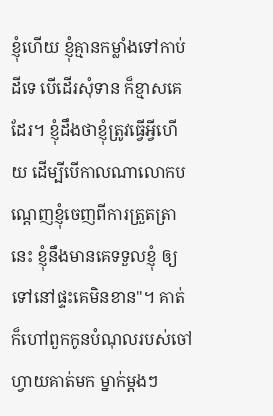ខ្ញុំហើយ ខ្ញុំគ្មានកម្លាំងទៅកាប់ដីទេ បើដើរសុំទាន ក៏ខ្មាសគេដែរ។ ខ្ញុំដឹងថាខ្ញុំត្រូវធ្វើអ្វីហើយ ដើម្បីបើកាលណាលោកបណ្តេញខ្ញុំចេញពីការត្រួតត្រានេះ ខ្ញុំនឹងមានគេទទួលខ្ញុំ ឲ្យទៅនៅផ្ទះគេមិនខាន"។ គាត់ក៏ហៅពួកកូនបំណុលរបស់ចៅហ្វាយគាត់មក ម្នាក់ម្ដងៗ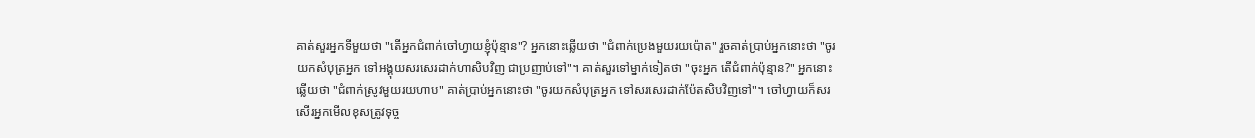គាត់សួរអ្នកទីមួយថា "តើអ្នកជំពាក់ចៅហ្វាយខ្ញុំប៉ុន្មាន"? អ្នកនោះឆ្លើយថា "ជំពាក់ប្រេងមួយរយប៉ោត" រួចគាត់ប្រាប់អ្នកនោះថា "ចូរយកសំបុត្រអ្នក ទៅអង្គុយសរសេរដាក់ហាសិបវិញ ជាប្រញាប់ទៅ"។ គាត់សួរទៅម្នាក់ទៀតថា "ចុះអ្នក តើជំពាក់ប៉ុន្មាន?" អ្នកនោះឆ្លើយថា "ជំពាក់ស្រូវមួយរយហាប" គាត់ប្រាប់អ្នកនោះថា "ចូរយកសំបុត្រអ្នក ទៅសរសេរដាក់ប៉ែតសិបវិញទៅ"។ ចៅហ្វាយក៏សរសើរអ្នកមើលខុសត្រូវទុច្ច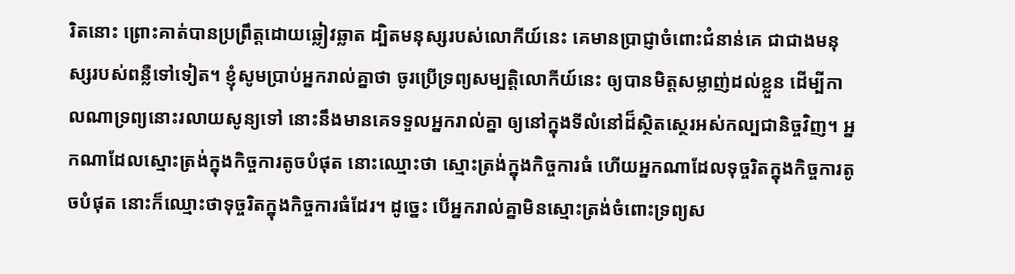រិតនោះ ព្រោះគាត់បានប្រព្រឹត្តដោយឆ្លៀវឆ្លាត ដ្បិតមនុស្សរបស់លោកីយ៍នេះ គេមានប្រាជ្ញាចំពោះជំនាន់គេ ជាជាងមនុស្សរបស់ពន្លឺទៅទៀត។ ខ្ញុំសូមប្រាប់អ្នករាល់គ្នាថា ចូរប្រើទ្រព្យសម្បត្តិលោកីយ៍នេះ ឲ្យបានមិត្តសម្លាញ់ដល់ខ្លួន ដើម្បីកាលណាទ្រព្យនោះរលាយសូន្យទៅ នោះនឹងមានគេទទួលអ្នករាល់គ្នា ឲ្យនៅក្នុងទីលំនៅដ៏ស្ថិតស្ថេរអស់កល្បជានិច្ចវិញ។ អ្នកណាដែលស្មោះត្រង់ក្នុងកិច្ចការតូចបំផុត នោះឈ្មោះថា ស្មោះត្រង់ក្នុងកិច្ចការធំ ហើយអ្នកណាដែលទុច្ចរិតក្នុងកិច្ចការតូចបំផុត នោះក៏ឈ្មោះថាទុច្ចរិតក្នុងកិច្ចការធំដែរ។ ដូច្នេះ បើអ្នករាល់គ្នាមិនស្មោះត្រង់ចំពោះទ្រព្យស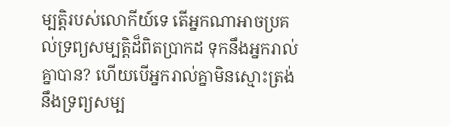ម្បត្តិរបស់លោកីយ៍ទេ តើអ្នកណាអាចប្រគល់ទ្រព្យសម្បត្តិដ៏ពិតប្រាកដ ទុកនឹងអ្នករាល់គ្នាបាន? ហើយបើអ្នករាល់គ្នាមិនស្មោះត្រង់នឹងទ្រព្យសម្ប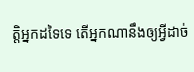ត្តិអ្នកដទៃទេ តើអ្នកណានឹងឲ្យអ្វីដាច់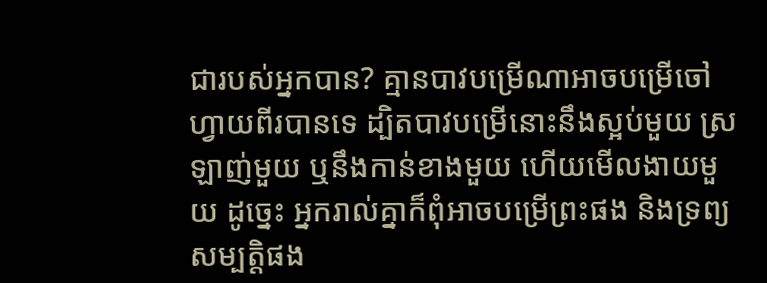ជារបស់អ្នកបាន? គ្មានបាវបម្រើណាអាចបម្រើចៅហ្វាយពីរបានទេ ដ្បិតបាវបម្រើនោះនឹងស្អប់មួយ ស្រឡាញ់មួយ ឬនឹងកាន់ខាងមួយ ហើយមើលងាយមួយ ដូច្នេះ អ្នករាល់គ្នាក៏ពុំអាចបម្រើព្រះផង និងទ្រព្យសម្បត្តិផង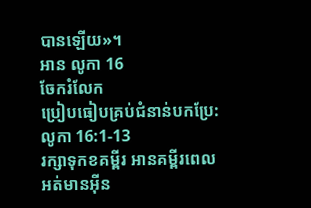បានឡើយ»។
អាន លូកា 16
ចែករំលែក
ប្រៀបធៀបគ្រប់ជំនាន់បកប្រែ: លូកា 16:1-13
រក្សាទុកខគម្ពីរ អានគម្ពីរពេលអត់មានអ៊ីន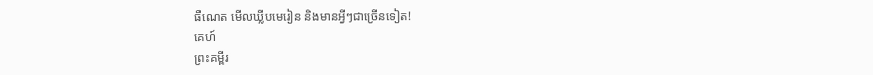ធឺណេត មើលឃ្លីបមេរៀន និងមានអ្វីៗជាច្រើនទៀត!
គេហ៍
ព្រះគម្ពីរ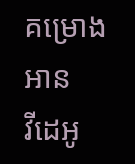គម្រោងអាន
វីដេអូ